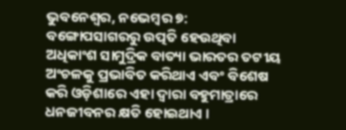ଭୁବନେଶ୍ୱର, ନଭେମ୍ବର ୭: ବଙ୍ଗୋପସାଗରରୁ ଉତ୍ପତି ହେଉଥିବା ଅଧିକାଂଶ ସାମୁଦ୍ରିକ ବାତ୍ୟା ଭାରତର ତଟୀୟ ଅଂଚଳକୁ ପ୍ରଭାବିତ କରିଥାଏ ଏବଂ ବିଶେଷ କରି ଓଡ଼ିଶାରେ ଏହା ଦ୍ୱାରା ବହୁମାତ୍ରାରେ ଧନଜୀବନର କ୍ଷତି ହୋଇଥାଏ ।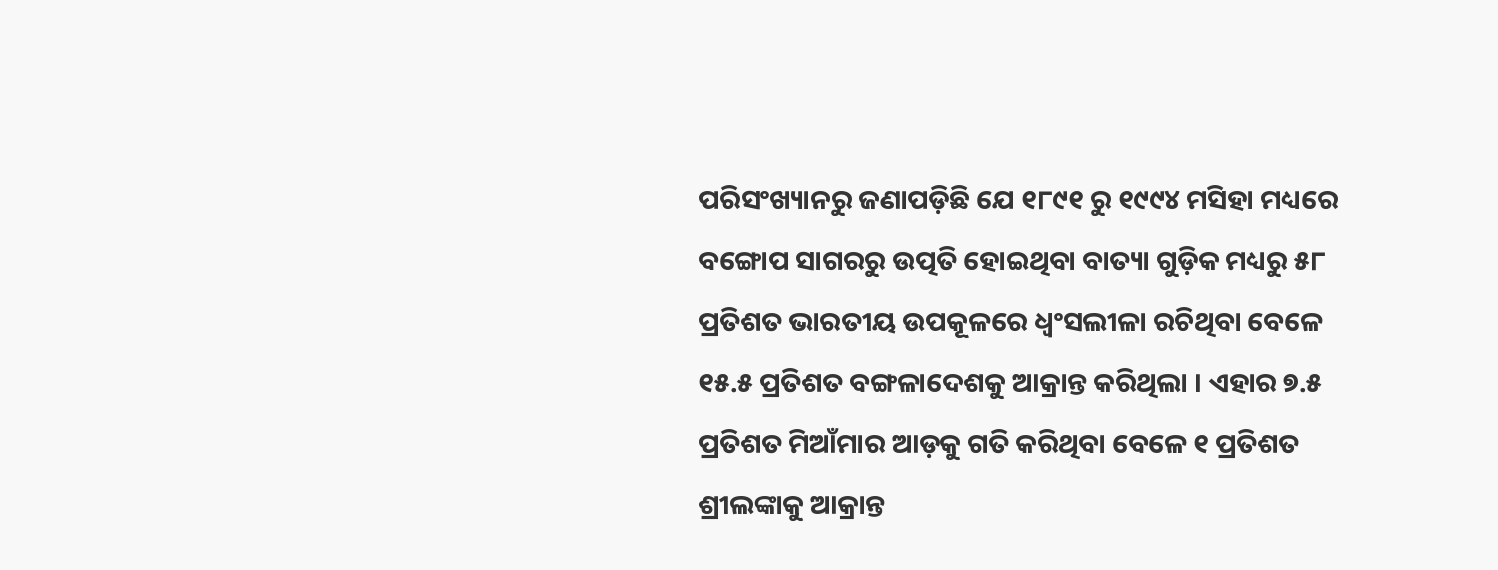ପରିସଂଖ୍ୟାନରୁ ଜଣାପଡ଼ିଛି ଯେ ୧୮୯୧ ରୁ ୧୯୯୪ ମସିହା ମଧ୍ୟରେ ବଙ୍ଗୋପ ସାଗରରୁ ଉତ୍ପତି ହୋଇଥିବା ବାତ୍ୟା ଗୁଡ଼ିକ ମଧ୍ୟରୁ ୫୮ ପ୍ରତିଶତ ଭାରତୀୟ ଉପକୂଳରେ ଧ୍ୱଂସଲୀଳା ରଚିଥିବା ବେଳେ ୧୫.୫ ପ୍ରତିଶତ ବଙ୍ଗଳାଦେଶକୁ ଆକ୍ରାନ୍ତ କରିଥିଲା । ଏହାର ୭.୫ ପ୍ରତିଶତ ମିଆଁମାର ଆଡ଼କୁ ଗତି କରିଥିବା ବେଳେ ୧ ପ୍ରତିଶତ ଶ୍ରୀଲଙ୍କାକୁ ଆକ୍ରାନ୍ତ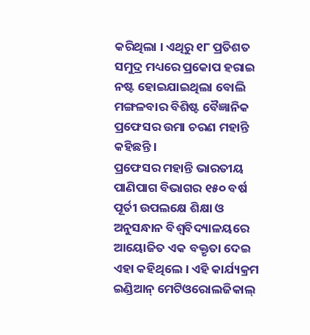କରିଥିଲା । ଏଥିରୁ ୧୮ ପ୍ରତିଶତ ସମୁଦ୍ର ମଧ୍ୟରେ ପ୍ରକୋପ ହରାଇ ନଷ୍ଟ ହୋଇଯାଇଥିଲା ବୋଲି ମଙ୍ଗଳବାର ବିଶିଷ୍ଟ ବୈଜ୍ଞାନିକ ପ୍ରଫେସର ଉମା ଚରଣ ମହାନ୍ତି କହିଛନ୍ତି ।
ପ୍ରଫେସର ମହାନ୍ତି ଭାରତୀୟ ପାଣିପାଗ ବିଭାଗର ୧୫୦ ବର୍ଷ ପୂର୍ତୀ ଉପଲକ୍ଷେ ଶିକ୍ଷା ଓ ଅନୁସନ୍ଧାନ ବିଶ୍ୱବିଦ୍ୟାଳୟରେ ଆୟୋଜିତ ଏକ ବକ୍ତୃତା ଦେଇ ଏହା କହିଥିଲେ । ଏହି କାର୍ଯ୍ୟକ୍ରମ ଇଣ୍ଡିଆନ୍ ମେଟିଓରୋଲଜିକାଲ୍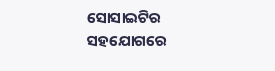ସୋସାଇଟିର ସହଯୋଗରେ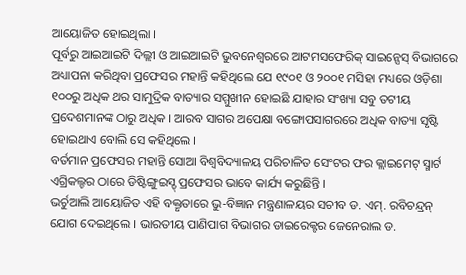ଆୟୋଜିତ ହୋଇଥିଲା ।
ପୂର୍ବରୁ ଆଇଆଇଟି ଦିଲ୍ଲୀ ଓ ଆଇଆଇଟି ଭୁବନେଶ୍ୱରରେ ଆଟମସଫେରିକ୍ ସାଇନ୍ସେସ୍ ବିଭାଗରେ ଅଧ୍ୟାପନା କରିଥିବା ପ୍ରଫେସର ମହାନ୍ତି କହିଥିଲେ ଯେ ୧୯୦୧ ଓ ୨୦୦୧ ମସିହା ମଧ୍ୟରେ ଓଡ଼ିଶା ୧୦୦ରୁ ଅଧିକ ଥର ସାମୁଦ୍ରିକ ବାତ୍ୟାର ସମ୍ମୁଖୀନ ହୋଇଛି ଯାହାର ସଂଖ୍ୟା ସବୁ ତଟୀୟ ପ୍ରଦେଶମାନଙ୍କ ଠାରୁ ଅଧିକ । ଆରବ ସାଗର ଅପେକ୍ଷା ବଙ୍ଗୋପସାଗରରେ ଅଧିକ ବାତ୍ୟା ସୃଷ୍ଟି ହୋଇଥାଏ ବୋଲି ସେ କହିଥିଲେ ।
ବର୍ତମାନ ପ୍ରଫେସର ମହାନ୍ତି ସୋଆ ବିଶ୍ୱବିଦ୍ୟାଳୟ ପରିଚାଳିତ ସେଂଟର ଫର କ୍ଲାଇମେଟ୍ ସ୍ମାର୍ଟ ଏଗ୍ରିକଲ୍ଚର ଠାରେ ଡିଷ୍ଟିଙ୍ଗୁଇସ୍ଡ୍ ପ୍ରଫେସର ଭାବେ କାର୍ଯ୍ୟ କରୁଛିନ୍ତି ।
ଭର୍ଚୁଆଲି ଆୟୋଜିତ ଏହି ବକ୍ତୃତାରେ ଭୁ-ବିଜ୍ଞାନ ମନ୍ତ୍ରଣାଳୟର ସଚୀବ ଡ. ଏମ୍. ରବିଚନ୍ଦ୍ରନ୍ ଯୋଗ ଦେଇଥିଲେ । ଭାରତୀୟ ପାଣିପାଗ ବିଭାଗର ଡାଇରେକ୍ଟର ଜେନେରାଲ ଡ.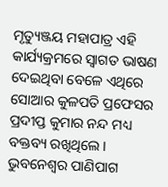ମୃତ୍ୟୁଞ୍ଜୟ ମହାପାତ୍ର ଏହି କାର୍ଯ୍ୟକ୍ରମରେ ସ୍ୱାଗତ ଭାଷଣ ଦେଇଥିବା ବେଳେ ଏଥିରେ ସୋଆର କୁଳପତି ପ୍ରଫେସର ପ୍ରଦୀପ୍ତ କୁମାର ନନ୍ଦ ମଧ୍ୟ ବକ୍ତବ୍ୟ ରଖିଥିଲେ । ଭୁବନେଶ୍ୱର ପାଣିପାଗ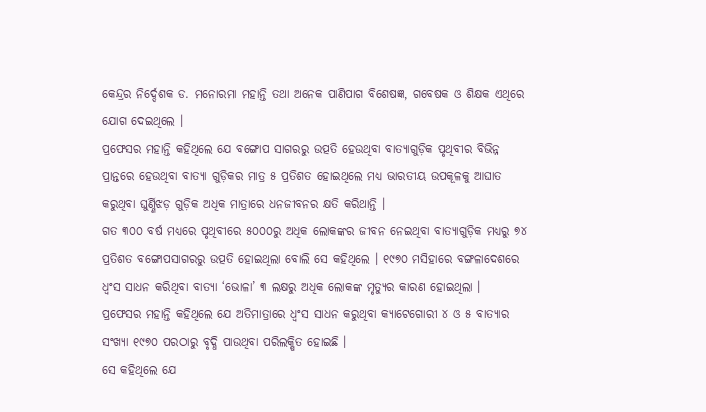କେନ୍ଦ୍ରର ନିର୍ଦ୍ଦେଶକ ଡ. ମନୋରମା ମହାନ୍ତି ତଥା ଅନେକ ପାଣିପାଗ ବିଶେଷଜ୍ଞ, ଗବେଷକ ଓ ଶିକ୍ଷକ ଏଥିରେ ଯୋଗ ଦେଇଥିଲେ ।
ପ୍ରଫେସର ମହାନ୍ତି କହିଥିଲେ ଯେ ବଙ୍ଗୋପ ସାଗରରୁ ଉତ୍ପତି ହେଉଥିବା ବାତ୍ୟାଗୁଡ଼ିକ ପୃଥିବୀର ବିଭିନ୍ନ ପ୍ରାନ୍ତରେ ହେଉଥିବା ବାତ୍ୟା ଗୁଡ଼ିକର ମାତ୍ର ୫ ପ୍ରତିଶତ ହୋଇଥିଲେ ମଧ୍ୟ ଭାରତୀୟ ଉପକୂଳକୁ ଆଘାତ କରୁଥିବା ଘୁର୍ଣ୍ଣିଝଡ଼ ଗୁଡ଼ିକ ଅଧିକ ମାତ୍ରାରେ ଧନଜୀବନର କ୍ଷତି କରିଥାନ୍ତି ।
ଗତ ୩୦୦ ବର୍ଷ ମଧ୍ୟରେ ପୃଥିବୀରେ ୫୦୦୦ରୁ ଅଧିକ ଲୋକଙ୍କର ଜୀବନ ନେଇଥିବା ବାତ୍ୟାଗୁଡ଼ିକ ମଧ୍ୟରୁ ୭୪ ପ୍ରତିଶତ ବଙ୍ଗୋପସାଗରରୁ ଉତ୍ପତି ହୋଇଥିଲା ବୋଲି ସେ କହିଥିଲେ । ୧୯୭୦ ମସିହାରେ ବଙ୍ଗଳାଦେଶରେ ଧ୍ୱଂସ ସାଧନ କରିଥିବା ବାତ୍ୟା ‘ଭୋଳା’ ୩ ଲକ୍ଷରୁ ଅଧିକ ଲୋକଙ୍କ ମୃତ୍ୟୁର କାରଣ ହୋଇଥିଲା ।
ପ୍ରଫେସର ମହାନ୍ତି କହିଥିଲେ ଯେ ଅତିମାତ୍ରାରେ ଧ୍ୱଂସ ସାଧନ କରୁଥିବା କ୍ୟାଟେଗୋରୀ ୪ ଓ ୫ ବାତ୍ୟାର ସଂଖ୍ୟା ୧୯୭୦ ପରଠାରୁ ବୃଦ୍ଧି ପାଉଥିବା ପରିଲକ୍ଷିତ ହୋଇଛି ।
ସେ କହିଥିଲେ ଯେ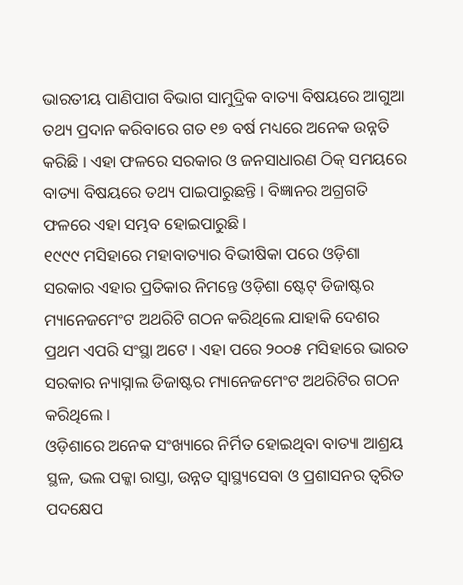ଭାରତୀୟ ପାଣିପାଗ ବିଭାଗ ସାମୁଦ୍ରିକ ବାତ୍ୟା ବିଷୟରେ ଆଗୁଆ ତଥ୍ୟ ପ୍ରଦାନ କରିବାରେ ଗତ ୧୭ ବର୍ଷ ମଧ୍ୟରେ ଅନେକ ଉନ୍ନତି କରିଛି । ଏହା ଫଳରେ ସରକାର ଓ ଜନସାଧାରଣ ଠିକ୍ ସମୟରେ ବାତ୍ୟା ବିଷୟରେ ତଥ୍ୟ ପାଇପାରୁଛନ୍ତି । ବିଜ୍ଞାନର ଅଗ୍ରଗତି ଫଳରେ ଏହା ସମ୍ଭବ ହୋଇପାରୁଛି ।
୧୯୯୯ ମସିହାରେ ମହାବାତ୍ୟାର ବିଭୀଷିକା ପରେ ଓଡ଼ିଶା ସରକାର ଏହାର ପ୍ରତିକାର ନିମନ୍ତେ ଓଡ଼ିଶା ଷ୍ଟେଟ୍ ଡିଜାଷ୍ଟର ମ୍ୟାନେଜମେଂଟ ଅଥରିଟି ଗଠନ କରିଥିଲେ ଯାହାକି ଦେଶର ପ୍ରଥମ ଏପରି ସଂସ୍ଥା ଅଟେ । ଏହା ପରେ ୨୦୦୫ ମସିହାରେ ଭାରତ ସରକାର ନ୍ୟାସ୍ନାଲ ଡିଜାଷ୍ଟର ମ୍ୟାନେଜମେଂଟ ଅଥରିଟିର ଗଠନ କରିଥିଲେ ।
ଓଡ଼ିଶାରେ ଅନେକ ସଂଖ୍ୟାରେ ନିର୍ମିତ ହୋଇଥିବା ବାତ୍ୟା ଆଶ୍ରୟ ସ୍ଥଳ, ଭଲ ପକ୍କା ରାସ୍ତା, ଉନ୍ନତ ସ୍ୱାସ୍ଥ୍ୟସେବା ଓ ପ୍ରଶାସନର ତ୍ୱରିତ ପଦକ୍ଷେପ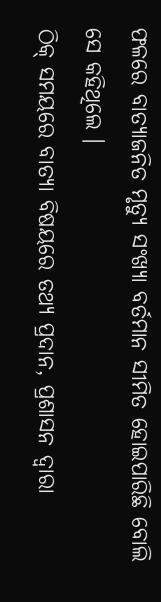ଫଳରେ ବାତ୍ୟାଜନିତ ମୃତ୍ୟୁ ସଂଖ୍ୟା ବର୍ତମାନ ସୀମିତ ହୋଇପାରିଛି ବୋଲି ସେ କହିଥିଲେ ।
ଠିକ୍ ସମୟରେ ବାତ୍ୟା ବିଷୟରେ ତଥ୍ୟ ପ୍ରଦାନ, ପ୍ରଶାସନ ଦ୍ୱାରା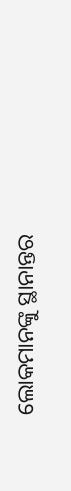ଲୋକମାନଙ୍କୁ ସ୍ଥାନାନ୍ତର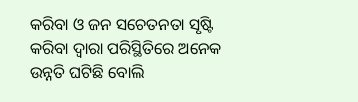କରିବା ଓ ଜନ ସଚେତନତା ସୃଷ୍ଟି କରିବା ଦ୍ୱାରା ପରିସ୍ଥିତିରେ ଅନେକ ଉନ୍ନତି ଘଟିଛି ବୋଲି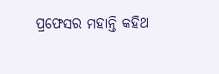ପ୍ରଫେସର ମହାନ୍ତି କହିଥ